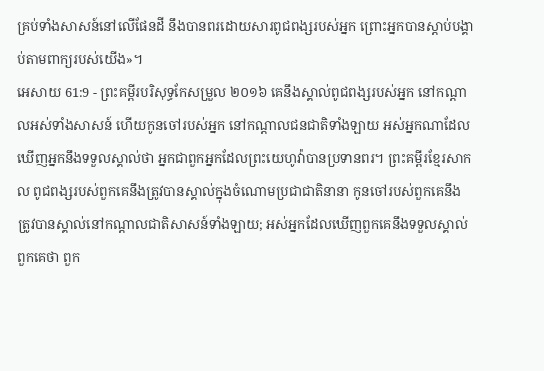គ្រប់ទាំងសាសន៍នៅលើផែនដី នឹងបានពរដោយសារពូជពង្សរបស់អ្នក ព្រោះអ្នកបានស្តាប់បង្គាប់តាមពាក្យរបស់យើង»។
អេសាយ 61:9 - ព្រះគម្ពីរបរិសុទ្ធកែសម្រួល ២០១៦ គេនឹងស្គាល់ពូជពង្សរបស់អ្នក នៅកណ្ដាលអស់ទាំងសាសន៍ ហើយកូនចៅរបស់អ្នក នៅកណ្ដាលជនជាតិទាំងឡាយ អស់អ្នកណាដែលឃើញអ្នកនឹងទទួលស្គាល់ថា អ្នកជាពួកអ្នកដែលព្រះយេហូវ៉ាបានប្រទានពរ។ ព្រះគម្ពីរខ្មែរសាកល ពូជពង្សរបស់ពួកគេនឹងត្រូវបានស្គាល់ក្នុងចំណោមប្រជាជាតិនានា កូនចៅរបស់ពួកគេនឹងត្រូវបានស្គាល់នៅកណ្ដាលជាតិសាសន៍ទាំងឡាយ; អស់អ្នកដែលឃើញពួកគេនឹងទទួលស្គាល់ពួកគេថា ពួក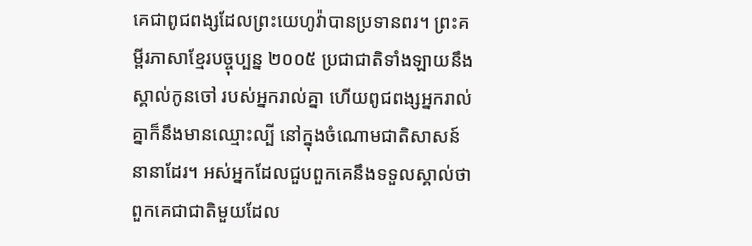គេជាពូជពង្សដែលព្រះយេហូវ៉ាបានប្រទានពរ។ ព្រះគម្ពីរភាសាខ្មែរបច្ចុប្បន្ន ២០០៥ ប្រជាជាតិទាំងឡាយនឹងស្គាល់កូនចៅ របស់អ្នករាល់គ្នា ហើយពូជពង្សអ្នករាល់គ្នាក៏នឹងមានឈ្មោះល្បី នៅក្នុងចំណោមជាតិសាសន៍នានាដែរ។ អស់អ្នកដែលជួបពួកគេនឹងទទួលស្គាល់ថា ពួកគេជាជាតិមួយដែល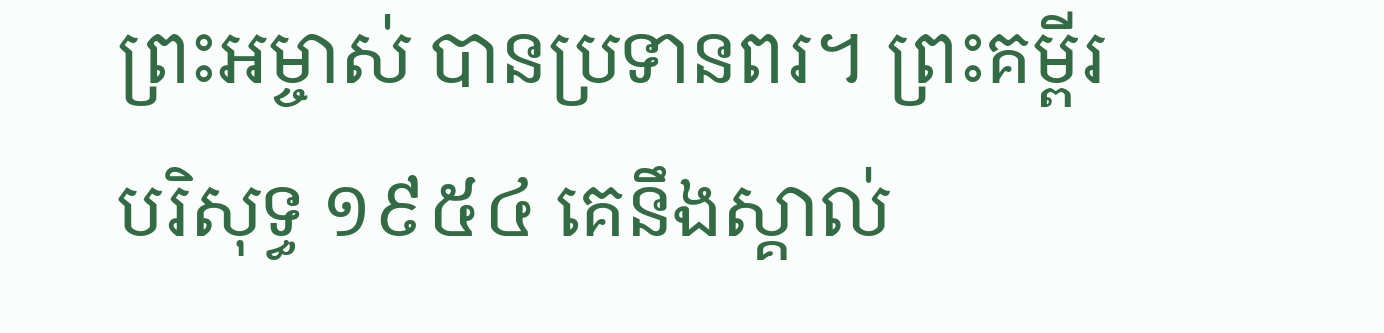ព្រះអម្ចាស់ បានប្រទានពរ។ ព្រះគម្ពីរបរិសុទ្ធ ១៩៥៤ គេនឹងស្គាល់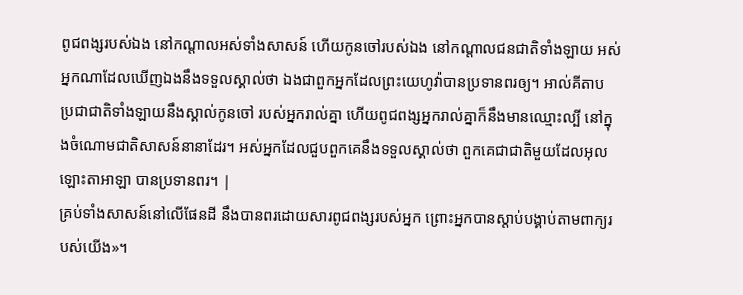ពូជពង្សរបស់ឯង នៅកណ្តាលអស់ទាំងសាសន៍ ហើយកូនចៅរបស់ឯង នៅកណ្តាលជនជាតិទាំងឡាយ អស់អ្នកណាដែលឃើញឯងនឹងទទួលស្គាល់ថា ឯងជាពួកអ្នកដែលព្រះយេហូវ៉ាបានប្រទានពរឲ្យ។ អាល់គីតាប ប្រជាជាតិទាំងឡាយនឹងស្គាល់កូនចៅ របស់អ្នករាល់គ្នា ហើយពូជពង្សអ្នករាល់គ្នាក៏នឹងមានឈ្មោះល្បី នៅក្នុងចំណោមជាតិសាសន៍នានាដែរ។ អស់អ្នកដែលជួបពួកគេនឹងទទួលស្គាល់ថា ពួកគេជាជាតិមួយដែលអុលឡោះតាអាឡា បានប្រទានពរ។ |
គ្រប់ទាំងសាសន៍នៅលើផែនដី នឹងបានពរដោយសារពូជពង្សរបស់អ្នក ព្រោះអ្នកបានស្តាប់បង្គាប់តាមពាក្យរបស់យើង»។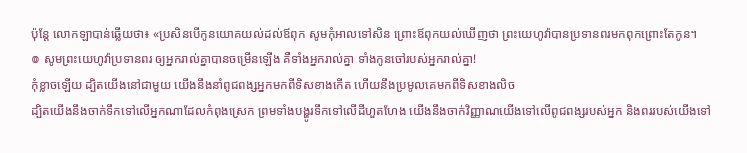ប៉ុន្ដែ លោកឡាបាន់ឆ្លើយថា៖ «ប្រសិនបើកូនយោគយល់ដល់ឪពុក សូមកុំអាលទៅសិន ព្រោះឪពុកយល់ឃើញថា ព្រះយេហូវ៉ាបានប្រទានពរមកពុកព្រោះតែកូន។
៙ សូមព្រះយេហូវ៉ាប្រទានពរ ឲ្យអ្នករាល់គ្នាបានចម្រើនឡើង គឺទាំងអ្នករាល់គ្នា ទាំងកូនចៅរបស់អ្នករាល់គ្នា!
កុំខ្លាចឡើយ ដ្បិតយើងនៅជាមួយ យើងនឹងនាំពូជពង្សអ្នកមកពីទិសខាងកើត ហើយនឹងប្រមូលគេមកពីទិសខាងលិច
ដ្បិតយើងនឹងចាក់ទឹកទៅលើអ្នកណាដែលកំពុងស្រេក ព្រមទាំងបង្ហូរទឹកទៅលើដីហួតហែង យើងនឹងចាក់វិញ្ញាណយើងទៅលើពូជពង្សរបស់អ្នក និងពររបស់យើងទៅ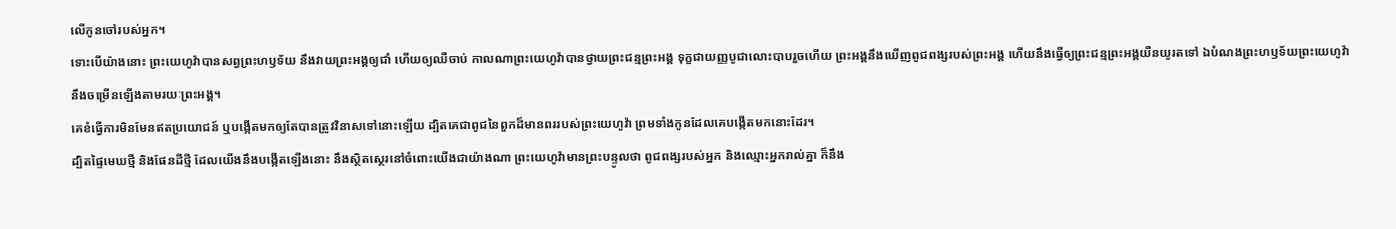លើកូនចៅរបស់អ្នក។
ទោះបើយ៉ាងនោះ ព្រះយេហូវ៉ាបានសព្វព្រះហឫទ័យ នឹងវាយព្រះអង្គឲ្យជាំ ហើយឲ្យឈឺចាប់ កាលណាព្រះយេហូវ៉ាបានថ្វាយព្រះជន្មព្រះអង្គ ទុក្ខជាយញ្ញបូជាលោះបាបរួចហើយ ព្រះអង្គនឹងឃើញពូជពង្សរបស់ព្រះអង្គ ហើយនឹងធ្វើឲ្យព្រះជន្មព្រះអង្គយឺនយូរតទៅ ឯបំណងព្រះហឫទ័យព្រះយេហូវ៉ា នឹងចម្រើនឡើងតាមរយៈព្រះអង្គ។
គេខំធ្វើការមិនមែនឥតប្រយោជន៍ ឬបង្កើតមកឲ្យតែបានត្រូវវិនាសទៅនោះឡើយ ដ្បិតគេជាពូជនៃពួកដ៏មានពររបស់ព្រះយេហូវ៉ា ព្រមទាំងកូនដែលគេបង្កើតមកនោះដែរ។
ដ្បិតផ្ទៃមេឃថ្មី និងផែនដីថ្មី ដែលយើងនឹងបង្កើតឡើងនោះ នឹងស្ថិតស្ថេរនៅចំពោះយើងជាយ៉ាងណា ព្រះយេហូវ៉ាមានព្រះបន្ទូលថា ពូជពង្សរបស់អ្នក និងឈ្មោះអ្នករាល់គ្នា ក៏នឹង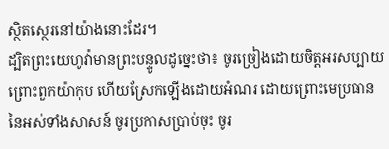ស្ថិតស្ថេរនៅយ៉ាងនោះដែរ។
ដ្បិតព្រះយេហូវ៉ាមានព្រះបន្ទូលដូច្នេះថា៖ ចូរច្រៀងដោយចិត្តអរសប្បាយ ព្រោះពួកយ៉ាកុប ហើយស្រែកឡើងដោយអំណរ ដោយព្រោះមេប្រធាននៃអស់ទាំងសាសន៍ ចូរប្រកាសប្រាប់ចុះ ចូរ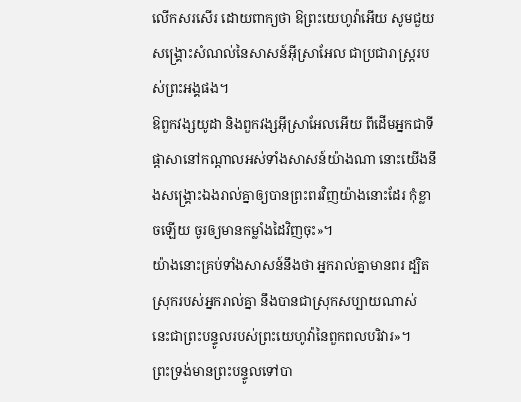លើកសរសើរ ដោយពាក្យថា ឱព្រះយេហូវ៉ាអើយ សូមជួយសង្គ្រោះសំណល់នៃសាសន៍អ៊ីស្រាអែល ជាប្រជារាស្ត្ររបស់ព្រះអង្គផង។
ឱពួកវង្សយូដា និងពួកវង្សអ៊ីស្រាអែលអើយ ពីដើមអ្នកជាទីផ្ដាសានៅកណ្ដាលអស់ទាំងសាសន៍យ៉ាងណា នោះយើងនឹងសង្គ្រោះឯងរាល់គ្នាឲ្យបានព្រះពរវិញយ៉ាងនោះដែរ កុំខ្លាចឡើយ ចូរឲ្យមានកម្លាំងដៃវិញចុះ»។
យ៉ាងនោះគ្រប់ទាំងសាសន៍នឹងថា អ្នករាល់គ្នាមានពរ ដ្បិតស្រុករបស់អ្នករាល់គ្នា នឹងបានជាស្រុកសប្បាយណាស់ នេះជាព្រះបន្ទូលរបស់ព្រះយេហូវ៉ានៃពួកពលបរិវារ»។
ព្រះទ្រង់មានព្រះបន្ទូលទៅបា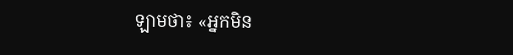ឡាមថា៖ «អ្នកមិន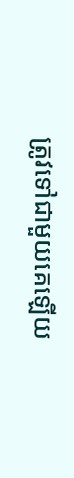ត្រូវទៅជាមួយគេឡើយ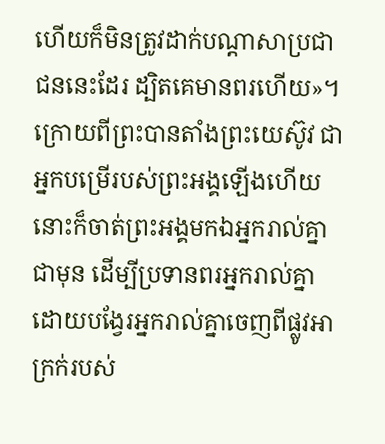ហើយក៏មិនត្រូវដាក់បណ្ដាសាប្រជាជននេះដែរ ដ្បិតគេមានពរហើយ»។
ក្រោយពីព្រះបានតាំងព្រះយេស៊ូវ ជាអ្នកបម្រើរបស់ព្រះអង្គឡើងហើយ នោះក៏ចាត់ព្រះអង្គមកឯអ្នករាល់គ្នាជាមុន ដើម្បីប្រទានពរអ្នករាល់គ្នា ដោយបង្វែរអ្នករាល់គ្នាចេញពីផ្លូវអាក្រក់របស់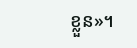ខ្លួន»។